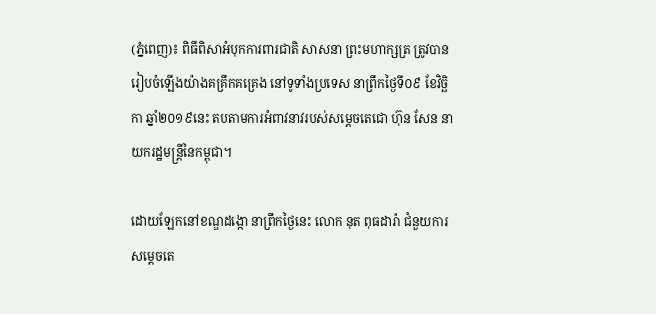(ភ្នំពេញ)៖ ពិធីពិសាអំបុកការពារជាតិ សាសនា ព្រះមហាក្សត្រ ត្រូវបានរៀបចំឡើងយ៉ាងគគ្រឹកគគ្រេង នៅទូទាំងប្រទេស នាព្រឹកថ្ងៃទី០៩ ខែវិច្ឆិកា ឆ្នាំ២០១៩នេះ តបតាមការអំពាវនាវរបស់សម្តេចតេជោ ហ៊ុន សែន នាយករដ្ឋមន្រ្តីនៃកម្ពុជា។

ដោយឡែកនៅខណ្ឌដង្កោ នាព្រឹកថ្ងៃនេះ លោក នុត ពុធដារ៉ា ជំនួយការសម្តេចតេ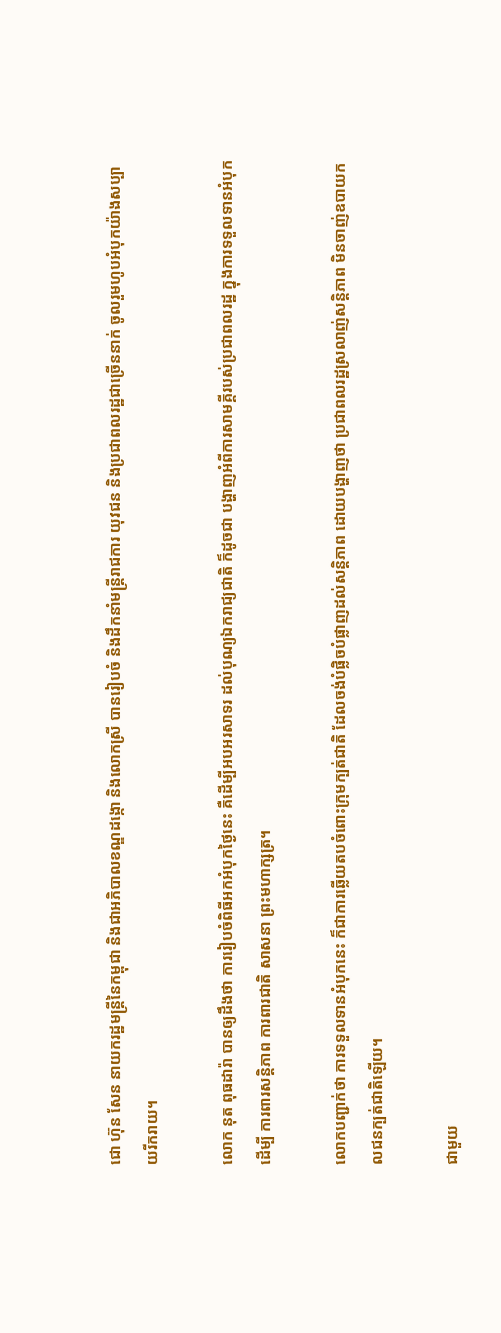ជោ ហ៊ុន សែន នាយករដ្ឋមន្ត្រីនៃកម្ពុជា និងជាអភិបាលខណ្ឌដង្កោ និងលោកស្រី បានរៀបចំ និងដឹកនាំមន្រ្តីរាជការ យុវជន និងប្រជាពលរដ្ឋជាច្រើននាក់ ចូលរួមហូបអំបុកយ៉ាងសប្បាយរីករាយ។

លោក នុត ពុធដារ៉ា បានឲ្យដឹងថា ការរៀបចំពិធីអកអំបុកថ្ងៃនេះ គឺដើម្បីអបអរសាទរ ដល់បុណ្យឯករាជ្យជាតិ ក៏ដូចជា បង្ហាញអំពីការសាមគ្គីរបស់ប្រជាពលរដ្ឋ ក្នុងការទទួលទានអំបុកដើម្បី ការពារសន្តិភាព ការពារជាតិ សាសនា ព្រះមហាក្សត្រ។

លោកបញ្ជាក់ថា ការទទួលទានអំបុកនេះ ក៏ជាការឆ្លើយតបចំពោះក្រុមក្បត់ជាតិ ដែលចង់បំផ្លិចបំផ្លាញដល់សន្តិភាព ដោយបង្ហាញថា ប្រជាពលរដ្ឋស្រលាញ់សន្តិភាព មិនចាញ់ឧបាយកលជនក្បត់ជាតិឡើយ។

ជាមួយ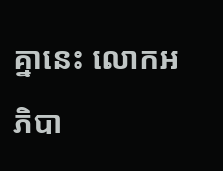គ្នានេះ លោកអភិបា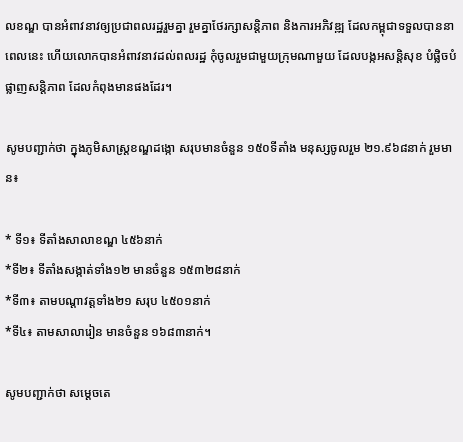លខណ្ឌ បានអំពាវនាវឲ្យប្រជាពលរដ្ឋរួមគ្នា រួមគ្នាថែរក្សាសន្តិភាព និងការអភិវឌ្ឍ ដែលកម្ពុជាទទួលបាននាពេលនេះ ហើយលោកបានអំពាវនាវដល់ពលរដ្ឋ កុំចូលរួមជាមួយក្រុមណាមួយ ដែលបង្កអសន្តិសុខ បំផ្លិចបំផ្លាញសន្តិភាព ដែលកំពុងមានផងដែរ។

សូមបញ្ជាក់ថា ក្នុងភូមិសាស្ត្រខណ្ឌដង្កោ សរុបមានចំនួន ១៥០ទីតាំង មនុស្សចូលរួម ២១.៩៦៨នាក់ រួមមាន៖

* ទី១៖ ទីតាំងសាលាខណ្ឌ ៤៥៦នាក់
*ទី២៖ ទីតាំងសង្កាត់ទាំង១២ មានចំនួន ១៥៣២៨នាក់
*ទី៣៖ តាមបណ្តាវត្តទាំង២១ សរុប ៤៥០១នាក់
*ទី៤៖ តាមសាលារៀន មានចំនួន ១៦៨៣នាក់។

សូមបញ្ជាក់ថា សម្តេចតេ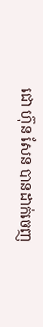ជោ ហ៊ុន សែន បានដាក់ចេញ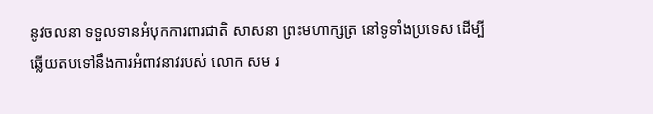នូវចលនា ទទួលទានអំបុកការពារជាតិ សាសនា ព្រះមហាក្សត្រ នៅទូទាំងប្រទេស ដើម្បីឆ្លើយតបទៅនឹងការអំពាវនាវរបស់ លោក សម រ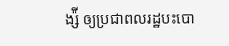ង្ស៉ី ឲ្យប្រជាពលរដ្ឋបះបោ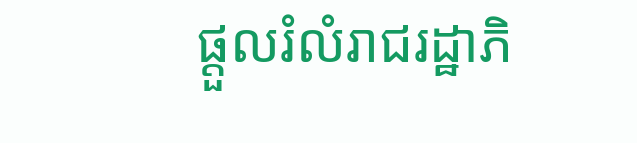ផ្តួលរំលំរាជរដ្ឋាភិ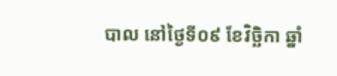បាល នៅថ្ងៃទី០៩ ខែវិច្ឆិកា ឆ្នាំ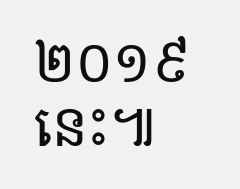២០១៩នេះ៕